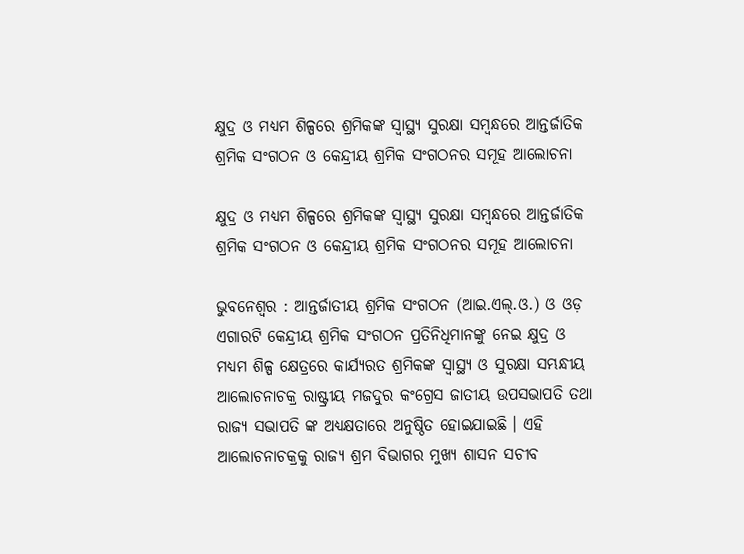କ୍ଷୁଦ୍ର ଓ ମଧ୍ୟମ ଶିଳ୍ପରେ ଶ୍ରମିକଙ୍କ ସ୍ୱାସ୍ଥ୍ୟ ସୁରକ୍ଷା ସମ୍ବନ୍ଧରେ ଆନ୍ତର୍ଜାତିକ ଶ୍ରମିକ ସଂଗଠନ ଓ କେନ୍ଦ୍ରୀୟ ଶ୍ରମିକ ସଂଗଠନର ସମୂହ ଆଲୋଚନା

କ୍ଷୁଦ୍ର ଓ ମଧ୍ୟମ ଶିଳ୍ପରେ ଶ୍ରମିକଙ୍କ ସ୍ୱାସ୍ଥ୍ୟ ସୁରକ୍ଷା ସମ୍ବନ୍ଧରେ ଆନ୍ତର୍ଜାତିକ ଶ୍ରମିକ ସଂଗଠନ ଓ କେନ୍ଦ୍ରୀୟ ଶ୍ରମିକ ସଂଗଠନର ସମୂହ ଆଲୋଚନା

ଭୁବନେଶ୍ୱର : ଆନ୍ତର୍ଜାତୀୟ ଶ୍ରମିକ ସଂଗଠନ (ଆଇ.ଏଲ୍.ଓ.) ଓ ଓଡ଼ ଏଗାରଟି କେନ୍ଦ୍ରୀୟ ଶ୍ରମିକ ସଂଗଠନ ପ୍ରତିନିଧିମାନଙ୍କୁ ନେଇ କ୍ଷୁଦ୍ର ଓ ମଧ୍ୟମ ଶିଳ୍ପ କ୍ଷେତ୍ରରେ କାର୍ଯ୍ୟରତ ଶ୍ରମିକଙ୍କ ସ୍ୱାସ୍ଥ୍ୟ ଓ ସୁରକ୍ଷା ସମ୍ଭନ୍ଧୀୟ ଆଲୋଚନାଚକ୍ର ରାଷ୍ଟ୍ରୀୟ ମଜଦୁର କଂଗ୍ରେସ ଜାତୀୟ ଉପସଭାପତି ତଥା ରାଜ୍ୟ ସଭାପତି ଙ୍କ ଅଧ୍ୟକ୍ଷତାରେ ଅନୁଷ୍ଠିତ ହୋଇଯାଇଛି । ଏହି ଆଲୋଚନାଚକ୍ରକୁ ରାଜ୍ୟ ଶ୍ରମ ବିଭାଗର ମୁଖ୍ୟ ଶାସନ ସଚୀବ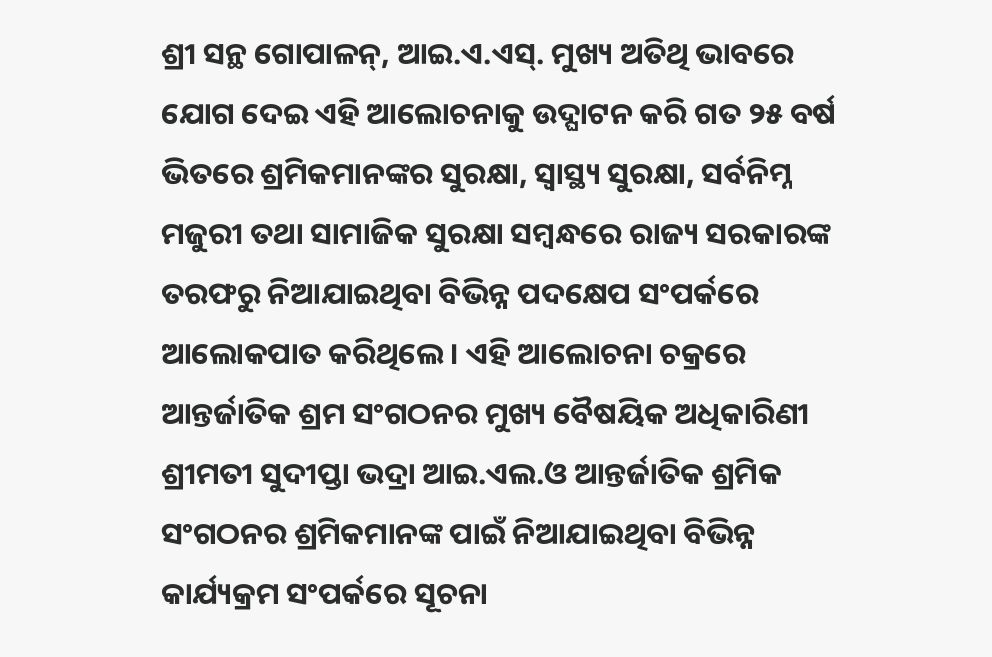ଶ୍ରୀ ସନ୍ଥ ଗୋପାଳନ୍, ଆଇ.ଏ.ଏସ୍. ମୁଖ୍ୟ ଅତିଥି ଭାବରେ ଯୋଗ ଦେଇ ଏହି ଆଲୋଚନାକୁ ଉଦ୍ଘାଟନ କରି ଗତ ୨୫ ବର୍ଷ ଭିତରେ ଶ୍ରମିକମାନଙ୍କର ସୁରକ୍ଷା, ସ୍ୱାସ୍ଥ୍ୟ ସୁରକ୍ଷା, ସର୍ବନିମ୍ନ ମଜୁରୀ ତଥା ସାମାଜିକ ସୁରକ୍ଷା ସମ୍ବନ୍ଧରେ ରାଜ୍ୟ ସରକାରଙ୍କ ତରଫରୁ ନିଆଯାଇଥିବା ବିଭିନ୍ନ ପଦକ୍ଷେପ ସଂପର୍କରେ ଆଲୋକପାତ କରିଥିଲେ । ଏହି ଆଲୋଚନା ଚକ୍ରରେ ଆନ୍ତର୍ଜାତିକ ଶ୍ରମ ସଂଗଠନର ମୁଖ୍ୟ ବୈଷୟିକ ଅଧିକାରିଣୀ ଶ୍ରୀମତୀ ସୁଦୀପ୍ତା ଭଦ୍ରା ଆଇ.ଏଲ.ଓ ଆନ୍ତର୍ଜାତିକ ଶ୍ରମିକ ସଂଗଠନର ଶ୍ରମିକମାନଙ୍କ ପାଇଁ ନିଆଯାଇଥିବା ବିଭିନ୍ନ କାର୍ଯ୍ୟକ୍ରମ ସଂପର୍କରେ ସୂଚନା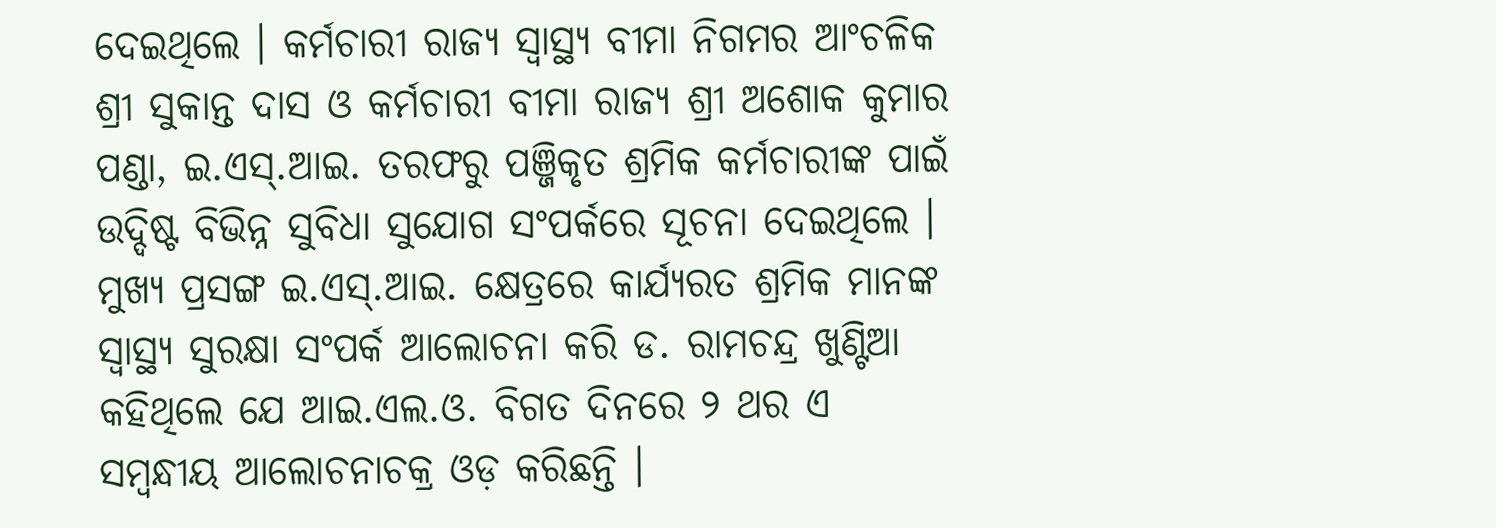ଦେଇଥିଲେ । କର୍ମଚାରୀ ରାଜ୍ୟ ସ୍ୱାସ୍ଥ୍ୟ ବୀମା ନିଗମର ଆଂଚଳିକ ଶ୍ରୀ ସୁକାନ୍ତ ଦାସ ଓ କର୍ମଚାରୀ ବୀମା ରାଜ୍ୟ ଶ୍ରୀ ଅଶୋକ କୁମାର ପଣ୍ଡା, ଇ.ଏସ୍.ଆଇ. ତରଫରୁ ପଞ୍ଜିକୃତ ଶ୍ରମିକ କର୍ମଚାରୀଙ୍କ ପାଇଁ ଉଦ୍ଦିଷ୍ଟ ବିଭିନ୍ନ ସୁବିଧା ସୁଯୋଗ ସଂପର୍କରେ ସୂଚନା ଦେଇଥିଲେ । ମୁଖ୍ୟ ପ୍ରସଙ୍ଗ ଇ.ଏସ୍.ଆଇ. କ୍ଷେତ୍ରରେ କାର୍ଯ୍ୟରତ ଶ୍ରମିକ ମାନଙ୍କ ସ୍ୱାସ୍ଥ୍ୟ ସୁରକ୍ଷା ସଂପର୍କ ଆଲୋଚନା କରି ଡ. ରାମଚନ୍ଦ୍ର ଖୁଣ୍ଟିଆ କହିଥିଲେ ଯେ ଆଇ.ଏଲ.ଓ. ବିଗତ ଦିନରେ ୨ ଥର ଏ ସମ୍ବନ୍ଧୀୟ ଆଲୋଚନାଚକ୍ର ଓଡ଼ କରିଛନ୍ତି ।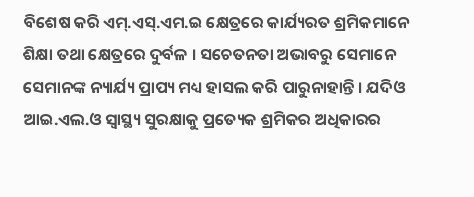ବିଶେଷ କରି ଏମ୍.ଏସ୍.ଏମ.ଇ କ୍ଷେତ୍ରରେ କାର୍ଯ୍ୟରତ ଶ୍ରମିକମାନେ ଶିକ୍ଷା ତଥା କ୍ଷେତ୍ରରେ ଦୁର୍ବଳ । ସଚେତନତା ଅଭାବରୁ ସେମାନେ ସେମାନଙ୍କ ନ୍ୟାର୍ଯ୍ୟ ପ୍ରାପ୍ୟ ମଧ୍ୟ ହାସଲ କରି ପାରୁନାହାନ୍ତି । ଯଦିଓ ଆଇ.ଏଲ.ଓ ସ୍ୱାସ୍ଥ୍ୟ ସୁରକ୍ଷାକୁ ପ୍ରତ୍ୟେକ ଶ୍ରମିକର ଅଧିକାରର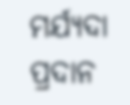ମର୍ଯ୍ୟଦା ପ୍ରଦାନ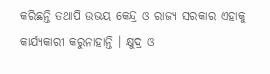କରିଛନ୍ତି ତଥାପି ଉଭୟ କେନ୍ଦ୍ର ଓ ରାଜ୍ୟ ସରକାର ଏହାକୁ କାର୍ଯ୍ୟକାରୀ କରୁନାହାନ୍ତି । କ୍ଷୁଦ୍ର ଓ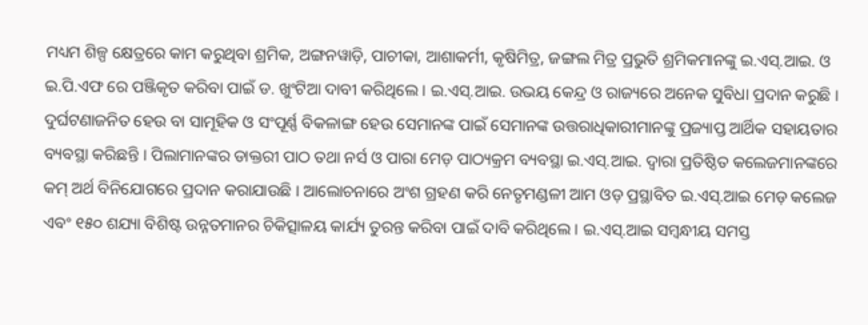ମଧ୍ୟମ ଶିଳ୍ପ କ୍ଷେତ୍ରରେ କାମ କରୁଥିବା ଶ୍ରମିକ, ଅଙ୍ଗନୱାଡ଼ି, ପାଚୀକା, ଆଶାକର୍ମୀ, କୃଷିମିତ୍ର, ଜଙ୍ଗଲ ମିତ୍ର ପ୍ରଭୁତି ଶ୍ରମିକମାନଙ୍କୁ ଇ.ଏସ୍.ଆଇ. ଓ ଇ.ପି.ଏଫ ରେ ପଞ୍ଜିକୃତ କରିବା ପାଇଁ ଡ. ଖୁଂଟିଆ ଦାବୀ କରିଥିଲେ । ଇ.ଏସ୍.ଆଇ. ଉଭୟ କେନ୍ଦ୍ର ଓ ରାଜ୍ୟରେ ଅନେକ ସୁବିଧା ପ୍ରଦାନ କରୁଛି । ଦୁର୍ଘଟଣାଜନିତ ହେଉ ବା ସାମୂହିକ ଓ ସଂପୂର୍ଣ୍ଣ ବିକଳାଙ୍ଗ ହେଉ ସେମାନଙ୍କ ପାଇଁ ସେମାନଙ୍କ ଉତ୍ତରାଧିକାରୀମାନଙ୍କୁ ପ୍ରଜ୍ୟାପ୍ତ ଆର୍ଥିକ ସହାୟତାର ବ୍ୟବସ୍ଥା କରିଛନ୍ତି । ପିଲାମାନଙ୍କର ଡାକ୍ତରୀ ପାଠ ତଥା ନର୍ସ ଓ ପାରା ମେଡ଼ ପାଠ୍ୟକ୍ରମ ବ୍ୟବସ୍ଥା ଇ.ଏସ୍.ଆଇ. ଦ୍ୱାରା ପ୍ରତିଷ୍ଠିତ କଲେଜମାନଙ୍କରେ କମ୍ ଅର୍ଥ ବିନିଯୋଗରେ ପ୍ରଦାନ କରାଯାଉଛି । ଆଲୋଚନାରେ ଅଂଶ ଗ୍ରହଣ କରି ନେତୃମଣ୍ଡଳୀ ଆମ ଓଡ଼ ପ୍ରସ୍ଥାବିତ ଇ.ଏସ୍.ଆଇ ମେଡ଼ କଲେଜ ଏବଂ ୧୫୦ ଶଯ୍ୟା ବିଶିଷ୍ଟ ଉନ୍ନତମାନର ଚିକିତ୍ସାଳୟ କାର୍ଯ୍ୟ ତୁରନ୍ତ କରିବା ପାଇଁ ଦାବି କରିଥିଲେ । ଇ.ଏସ୍.ଆଇ ସମ୍ବନ୍ଧୀୟ ସମସ୍ତ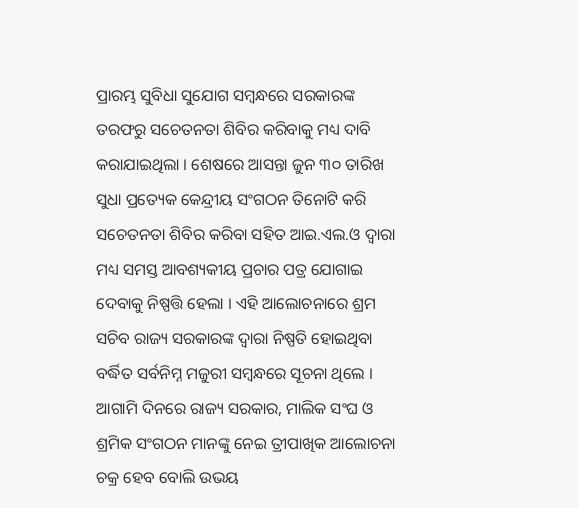ପ୍ରାରମ୍ଭ ସୁବିଧା ସୁଯୋଗ ସମ୍ବନ୍ଧରେ ସରକାରଙ୍କ ତରଫରୁ ସଚେତନତା ଶିବିର କରିବାକୁ ମଧ୍ୟ ଦାବି କରାଯାଇଥିଲା । ଶେଷରେ ଆସନ୍ତା ଜୁନ ୩୦ ତାରିଖ ସୁଧା ପ୍ରତ୍ୟେକ କେନ୍ଦ୍ରୀୟ ସଂଗଠନ ତିନୋଟି କରି ସଚେତନତା ଶିବିର କରିବା ସହିତ ଆଇ.ଏଲ.ଓ ଦ୍ୱାରା ମଧ୍ୟ ସମସ୍ତ ଆବଶ୍ୟକୀୟ ପ୍ରଚାର ପତ୍ର ଯୋଗାଇ ଦେବାକୁ ନିଷ୍ପତ୍ତି ହେଲା । ଏହି ଆଲୋଚନାରେ ଶ୍ରମ ସଚିବ ରାଜ୍ୟ ସରକାରଙ୍କ ଦ୍ୱାରା ନିଷ୍ପତି ହୋଇଥିବା ବର୍ଦ୍ଧିତ ସର୍ବନିମ୍ନ ମଜୁରୀ ସମ୍ବନ୍ଧରେ ସୂଚନା ଥିଲେ । ଆଗାମି ଦିନରେ ରାଜ୍ୟ ସରକାର, ମାଲିକ ସଂଘ ଓ ଶ୍ରମିକ ସଂଗଠନ ମାନଙ୍କୁ ନେଇ ତ୍ରୀପାଖିକ ଆଲୋଚନା ଚକ୍ର ହେବ ବୋଲି ଉଭୟ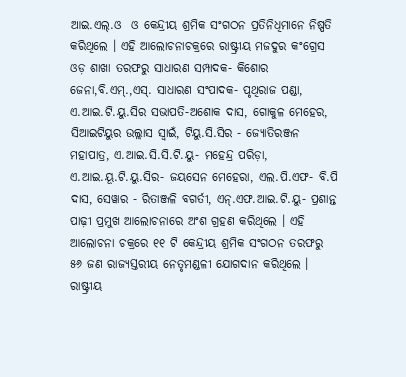ଆଇ.ଏଲ୍.ଓ  ଓ କେନ୍ଦ୍ରୀୟ ଶ୍ରମିକ ସଂଗଠନ ପ୍ରତିନିଧିମାନେ ନିଷ୍ପତି କରିଥିଲେ । ଏହି ଆଲୋଚନାଚକ୍ରରେ ରାଷ୍ଟ୍ରୀୟ ମଜଦୁର କଂଗ୍ରେସ ଓଡ଼ ଶାଖା ତରଫରୁ ସାଧାରଣ ସମ୍ପାଦକ- କିଶୋର ଜେନା,ବି.ଏମ୍.,ଏସ୍. ସାଧାରଣ ସଂପାଦକ- ପୃଥିରାଜ ପଣ୍ଡା, ଏ.ଆଇ.ଟି.ୟୁ.ସିର ସଭାପତି-ଅଶୋକ ଦାସ, ଗୋକୁଳ ମେହେର, ସିଆଇଟିୟୁର ଉଲ୍ଲାସ ସ୍ୱାଇଁ, ଟିୟୁ.ସି.ସିର - ଜ୍ୟୋତିରଞ୍ଜନ ମହାପାତ୍ର, ଏ.ଆଇ.ସି.ସି.ଟି.ୟୁ- ମହେନ୍ଦ୍ର ପରିଡ଼ା, ଏ.ଆଇ.ୟୂ.ଟି.ୟୁ.ସିର- ଜୟସେନ ମେହେରା, ଏଲ.ପି.ଏଫ- ବି.ପି ଦାସ, ସେୱାର - ରିତାଞ୍ଜଳି ବଗର୍ତୀ, ଏନ୍.ଏଫ.ଆଇ.ଟି.ୟୁ- ପ୍ରଶାନ୍ତ ପାଢ଼ୀ ପ୍ରମୁଖ ଆଲୋଚନାରେ ଅଂଶ ଗ୍ରହଣ କରିଥିଲେ । ଏହି ଆଲୋଚନା ଚକ୍ରରେ ୧୧ ଟି କେନ୍ଦ୍ରୀୟ ଶ୍ରମିକ ସଂଗଠନ ତରଫରୁ ୫୬ ଜଣ ରାଜ୍ୟସ୍ତରୀୟ ନେତୃମଣ୍ଡଳୀ ଯୋଗଦାନ କରିଥିଲେ । ରାଷ୍ଟ୍ରୀୟ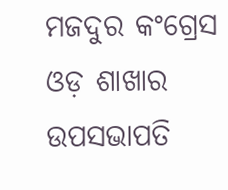ମଜଦୁର କଂଗ୍ରେସ ଓଡ଼ ଶାଖାର ଉପସଭାପତି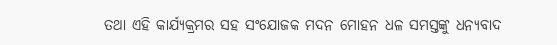ତଥା ଏହି କାର୍ଯ୍ୟକ୍ରମର ସହ ସଂଯୋଜକ ମଦନ ମୋହନ ଧଳ ସମସ୍ତଙ୍କୁ ଧନ୍ୟବାଦ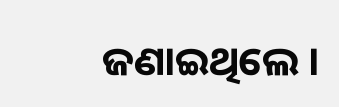ଜଣାଇଥିଲେ ।